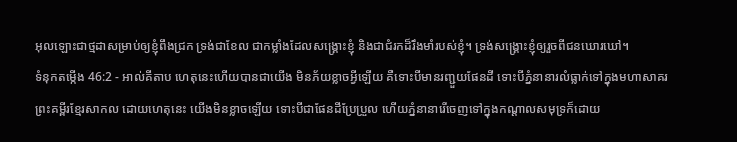អុលឡោះជាថ្មដាសម្រាប់ឲ្យខ្ញុំពឹងជ្រក ទ្រង់ជាខែល ជាកម្លាំងដែលសង្គ្រោះខ្ញុំ និងជាជំរកដ៏រឹងមាំរបស់ខ្ញុំ។ ទ្រង់សង្គ្រោះខ្ញុំឲ្យរួចពីជនឃោរឃៅ។
ទំនុកតម្កើង 46:2 - អាល់គីតាប ហេតុនេះហើយបានជាយើង មិនភ័យខ្លាចអ្វីឡើយ គឺទោះបីមានរញ្ជួយផែនដី ទោះបីភ្នំនានារលំធ្លាក់ទៅក្នុងមហាសាគរ ព្រះគម្ពីរខ្មែរសាកល ដោយហេតុនេះ យើងមិនខ្លាចឡើយ ទោះបីជាផែនដីប្រែប្រួល ហើយភ្នំនានារើចេញទៅក្នុងកណ្ដាលសមុទ្រក៏ដោយ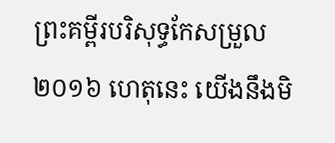ព្រះគម្ពីរបរិសុទ្ធកែសម្រួល ២០១៦ ហេតុនេះ យើងនឹងមិ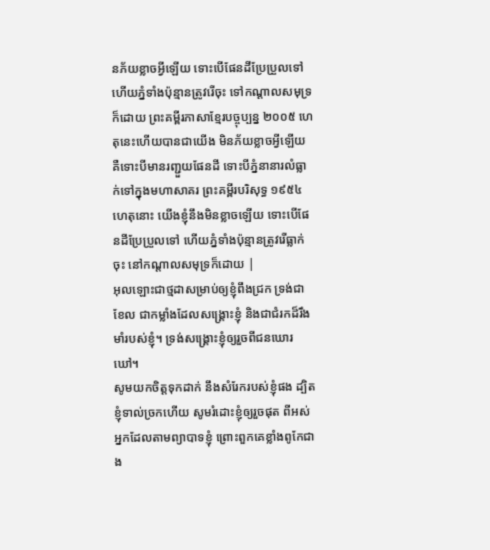នភ័យខ្លាចអ្វីឡើយ ទោះបើផែនដីប្រែប្រួលទៅ ហើយភ្នំទាំងប៉ុន្មានត្រូវរើចុះ ទៅកណ្ដាលសមុទ្រក៏ដោយ ព្រះគម្ពីរភាសាខ្មែរបច្ចុប្បន្ន ២០០៥ ហេតុនេះហើយបានជាយើង មិនភ័យខ្លាចអ្វីឡើយ គឺទោះបីមានរញ្ជួយផែនដី ទោះបីភ្នំនានារលំធ្លាក់ទៅក្នុងមហាសាគរ ព្រះគម្ពីរបរិសុទ្ធ ១៩៥៤ ហេតុនោះ យើងខ្ញុំនឹងមិនខ្លាចឡើយ ទោះបើផែនដីប្រែប្រួលទៅ ហើយភ្នំទាំងប៉ុន្មានត្រូវរើធ្លាក់ចុះ នៅកណ្តាលសមុទ្រក៏ដោយ |
អុលឡោះជាថ្មដាសម្រាប់ឲ្យខ្ញុំពឹងជ្រក ទ្រង់ជាខែល ជាកម្លាំងដែលសង្គ្រោះខ្ញុំ និងជាជំរកដ៏រឹងមាំរបស់ខ្ញុំ។ ទ្រង់សង្គ្រោះខ្ញុំឲ្យរួចពីជនឃោរឃៅ។
សូមយកចិត្តទុកដាក់ នឹងសំរែករបស់ខ្ញុំផង ដ្បិតខ្ញុំទាល់ច្រកហើយ សូមរំដោះខ្ញុំឲ្យរួចផុត ពីអស់អ្នកដែលតាមព្យាបាទខ្ញុំ ព្រោះពួកគេខ្លាំងពូកែជាង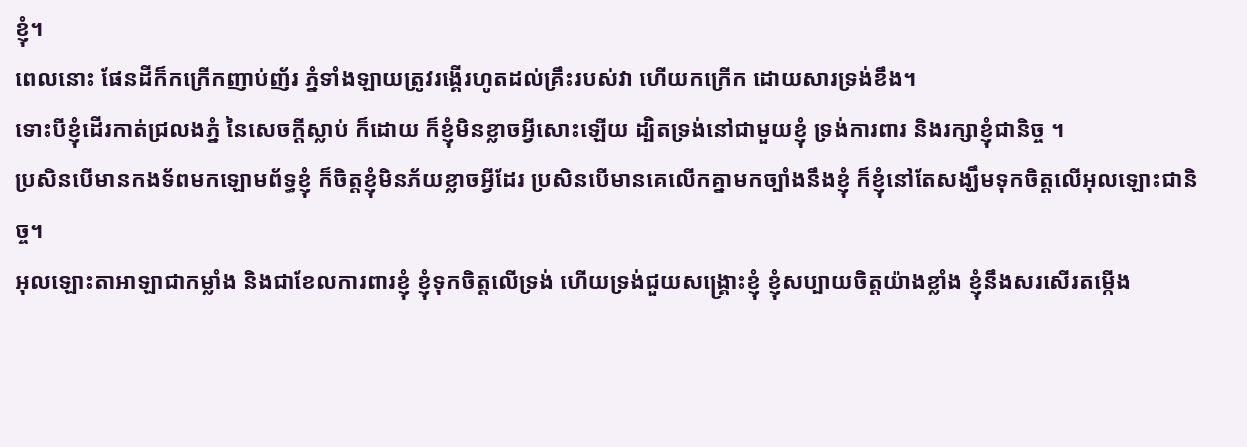ខ្ញុំ។
ពេលនោះ ផែនដីក៏កក្រើកញាប់ញ័រ ភ្នំទាំងឡាយត្រូវរង្គើរហូតដល់គ្រឹះរបស់វា ហើយកក្រើក ដោយសារទ្រង់ខឹង។
ទោះបីខ្ញុំដើរកាត់ជ្រលងភ្នំ នៃសេចក្ដីស្លាប់ ក៏ដោយ ក៏ខ្ញុំមិនខ្លាចអ្វីសោះឡើយ ដ្បិតទ្រង់នៅជាមួយខ្ញុំ ទ្រង់ការពារ និងរក្សាខ្ញុំជានិច្ច ។
ប្រសិនបើមានកងទ័ពមកឡោមព័ទ្ធខ្ញុំ ក៏ចិត្តខ្ញុំមិនភ័យខ្លាចអ្វីដែរ ប្រសិនបើមានគេលើកគ្នាមកច្បាំងនឹងខ្ញុំ ក៏ខ្ញុំនៅតែសង្ឃឹមទុកចិត្តលើអុលឡោះជានិច្ច។
អុលឡោះតាអាឡាជាកម្លាំង និងជាខែលការពារខ្ញុំ ខ្ញុំទុកចិត្តលើទ្រង់ ហើយទ្រង់ជួយសង្គ្រោះខ្ញុំ ខ្ញុំសប្បាយចិត្តយ៉ាងខ្លាំង ខ្ញុំនឹងសរសើរតម្កើង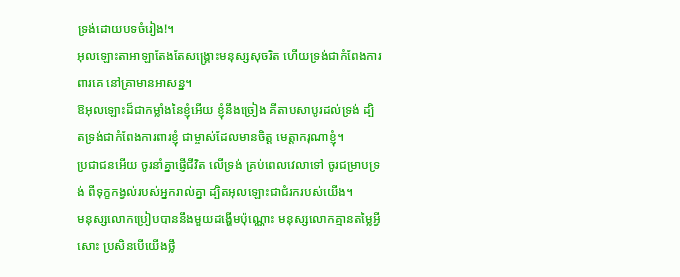ទ្រង់ដោយបទចំរៀង!។
អុលឡោះតាអាឡាតែងតែសង្គ្រោះមនុស្សសុចរិត ហើយទ្រង់ជាកំពែងការពារគេ នៅគ្រាមានអាសន្ន។
ឱអុលឡោះដ៏ជាកម្លាំងនៃខ្ញុំអើយ ខ្ញុំនឹងច្រៀង គីតាបសាបូរដល់ទ្រង់ ដ្បិតទ្រង់ជាកំពែងការពារខ្ញុំ ជាម្ចាស់ដែលមានចិត្ត មេត្តាករុណាខ្ញុំ។
ប្រជាជនអើយ ចូរនាំគ្នាផ្ញើជីវិត លើទ្រង់ គ្រប់ពេលវេលាទៅ ចូរជម្រាបទ្រង់ ពីទុក្ខកង្វល់របស់អ្នករាល់គ្នា ដ្បិតអុលឡោះជាជំរករបស់យើង។
មនុស្សលោកប្រៀបបាននឹងមួយដង្ហើមប៉ុណ្ណោះ មនុស្សលោកគ្មានតម្លៃអ្វីសោះ ប្រសិនបើយើងថ្លឹ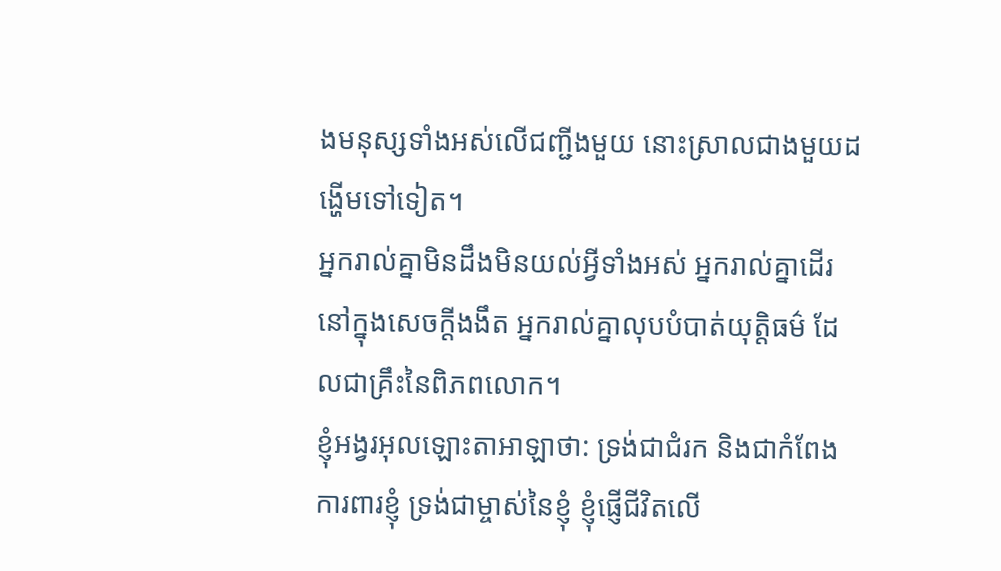ងមនុស្សទាំងអស់លើជញ្ជីងមួយ នោះស្រាលជាងមួយដង្ហើមទៅទៀត។
អ្នករាល់គ្នាមិនដឹងមិនយល់អ្វីទាំងអស់ អ្នករាល់គ្នាដើរនៅក្នុងសេចក្ដីងងឹត អ្នករាល់គ្នាលុបបំបាត់យុត្តិធម៌ ដែលជាគ្រឹះនៃពិភពលោក។
ខ្ញុំអង្វរអុលឡោះតាអាឡាថា: ទ្រង់ជាជំរក និងជាកំពែងការពារខ្ញុំ ទ្រង់ជាម្ចាស់នៃខ្ញុំ ខ្ញុំផ្ញើជីវិតលើ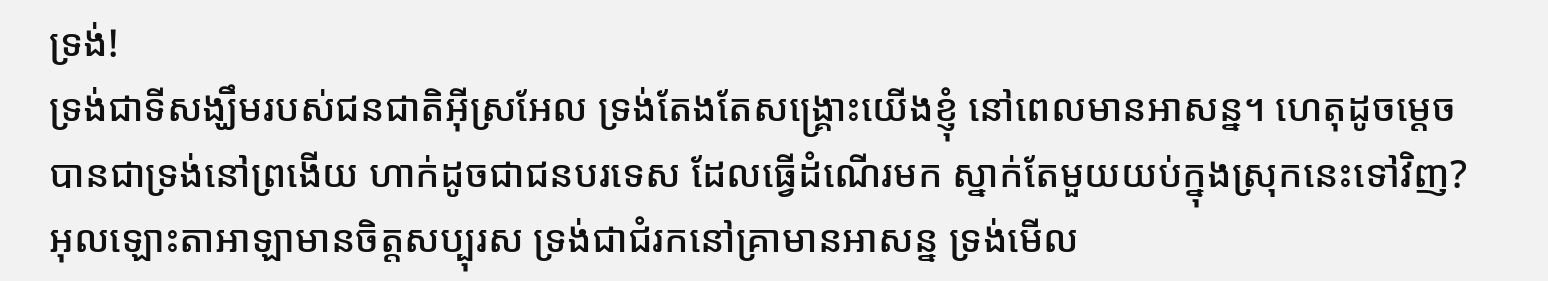ទ្រង់!
ទ្រង់ជាទីសង្ឃឹមរបស់ជនជាតិអ៊ីស្រអែល ទ្រង់តែងតែសង្គ្រោះយើងខ្ញុំ នៅពេលមានអាសន្ន។ ហេតុដូចម្ដេចបានជាទ្រង់នៅព្រងើយ ហាក់ដូចជាជនបរទេស ដែលធ្វើដំណើរមក ស្នាក់តែមួយយប់ក្នុងស្រុកនេះទៅវិញ?
អុលឡោះតាអាឡាមានចិត្តសប្បុរស ទ្រង់ជាជំរកនៅគ្រាមានអាសន្ន ទ្រង់មើល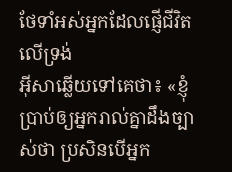ថែទាំអស់អ្នកដែលផ្ញើជីវិត លើទ្រង់
អ៊ីសាឆ្លើយទៅគេថា៖ «ខ្ញុំប្រាប់ឲ្យអ្នករាល់គ្នាដឹងច្បាស់ថា ប្រសិនបើអ្នក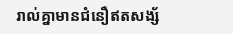រាល់គ្នាមានជំនឿឥតសង្ស័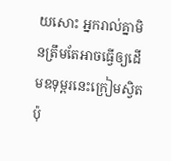យសោះ អ្នករាល់គ្នាមិនត្រឹមតែអាចធ្វើឲ្យដើមឧទុម្ពរនេះក្រៀមស្វិតប៉ុ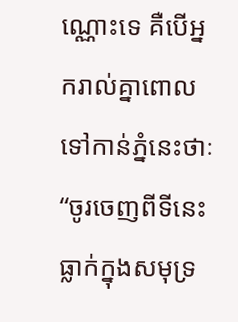ណ្ណោះទេ គឺបើអ្នករាល់គ្នាពោលទៅកាន់ភ្នំនេះថាៈ “ចូរចេញពីទីនេះ ធ្លាក់ក្នុងសមុទ្រ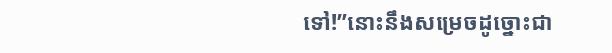ទៅ!”នោះនឹងសម្រេចដូច្នោះជា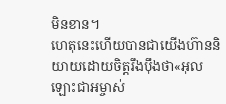មិនខាន។
ហេតុនេះហើយបានជាយើងហ៊ាននិយាយដោយចិត្ដរឹងប៉ឹងថា«អុលឡោះជាអម្ចាស់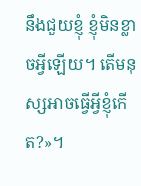នឹងជួយខ្ញុំ ខ្ញុំមិនខ្លាចអ្វីឡើយ។ តើមនុស្សអាចធ្វើអ្វីខ្ញុំកើត?»។